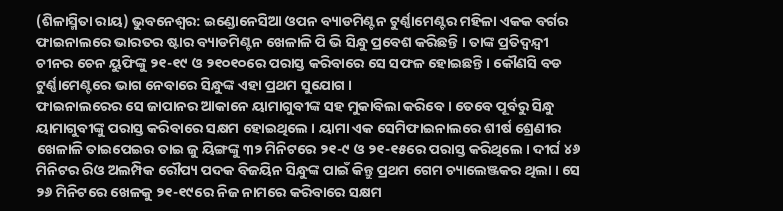(ଶିଳାସ୍ମିତା ରାୟ) ଭୁବନେଶ୍ୱର: ଇଣ୍ଡୋନେସିଆ ଓପନ ବ୍ୟାଡମିଣ୍ଟନ ଟୁର୍ଣ୍ଣାମେଣ୍ଟର ମହିଳା ଏକକ ବର୍ଗର ଫାଇନାଲରେ ଭାରତର ଷ୍ଟାର ବ୍ୟାଡମିଣ୍ଟନ ଖେଳାଳି ପି ଭି ସିନ୍ଧୁ ପ୍ରବେଶ କରିଛନ୍ତି । ତାଙ୍କ ପ୍ରତିଦ୍ୱନ୍ଦ୍ୱୀ ଚୀନର ଚେନ ୟୁଫିଙ୍କୁ ୨୧-୧୯ ଓ ୨୧୦୧୦ରେ ପରାସ୍ତ କରିବାରେ ସେ ସଫଳ ହୋଇଛନ୍ତି । କୌଣସି ବଡ ଟୁର୍ଣ୍ଣାମେଣ୍ଟରେ ଭାଗ ନେବାରେ ସିନ୍ଧୁଙ୍କ ଏହା ପ୍ରଥମ ସୁଯୋଗ ।
ଫାଇନାଲରେର ସେ ଜାପାନର ଆକାନେ ୟାମାଗୁବୀଙ୍କ ସହ ମୁକାବିଲା କରିବେ । ତେବେ ପୂର୍ବରୁ ସିନ୍ଧୁ ୟାମାଗୁବୀଙ୍କୁ ପରାସ୍ତ କରିବାରେ ସକ୍ଷମ ହୋଇଥିଲେ । ୟାମା ଏକ ସେମିଫାଇନାଲରେ ଶୀର୍ଷ ଶ୍ରେଣୀର ଖେଳାଳି ତାଇପେଇର ତାଇ ଜୁ ୟିଙ୍ଗଙ୍କୁ ୩୨ ମିନିଟରେ ୨୧-୯ ଓ ୨୧-୧୫ରେ ପରାସ୍ତ କରିଥିଲେ । ଦୀର୍ଘ ୪୬ ମିନିଟର ରିଓ ଅଲମ୍ପିକ ରୌପ୍ୟ ପଦକ ବିଜୟିନ ସିନ୍ଧୁଙ୍କ ପାଇଁ କିନ୍ତୁ ପ୍ରଥମ ଗେମ ଚ୍ୟାଲେଞ୍ଜକର ଥିଲା । ସେ ୨୬ ମିନିଟରେ ଖେଳକୁ ୨୧-୧୯ରେ ନିଜ ନାମରେ କରିବାରେ ସକ୍ଷମ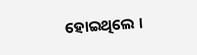ହୋଇଥିଲେ ।